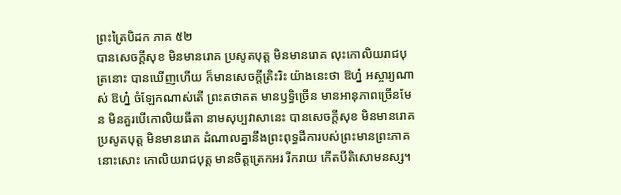ព្រះត្រៃបិដក ភាគ ៥២
បានសេចក្តីសុខ មិនមានរោគ ប្រសូតបុត្ត មិនមានរោគ លុះកោលិយរាជបុត្រនោះ បានឃើញហើយ ក៏មានសេចក្តីត្រិះរិះ យ៉ាងនេះថា ឱហ្ន៎ អស្ចារ្យណាស់ ឱហ្ន៎ ចំឡែកណាស់តើ ព្រះតថាគត មានឫទ្ធិច្រើន មានអានុភាពច្រើនមែន មិនគួរបើកោលិយធីតា នាមសុប្បវាសានេះ បានសេចក្តីសុខ មិនមានរោគ ប្រសូតបុត្ត មិនមានរោគ ដំណាលគ្នានឹងព្រះពុទ្ធដីការបស់ព្រះមានព្រះភាគនោះសោះ កោលិយរាជបុត្ត មានចិត្តត្រេកអរ រីករាយ កើតបីតិសោមនស្ស។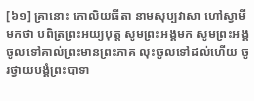[៦១] គ្រានោះ កោលិយធីតា នាមសុប្បវាសា ហៅស្វាមីមកថា បពិត្រព្រះអយ្យបុត្ត សូមព្រះអង្គមក សូមព្រះអង្គចូលទៅគាល់ព្រះមានព្រះភាគ លុះចូលទៅដល់ហើយ ចូរថ្វាយបង្គំព្រះបាទា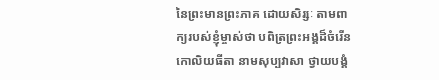នៃព្រះមានព្រះភាគ ដោយសិរ្សៈ តាមពាក្យរបស់ខ្ញុំម្ចាស់ថា បពិត្រព្រះអង្គដ៏ចំរើន កោលិយធីតា នាមសុប្បវាសា ថ្វាយបង្គំ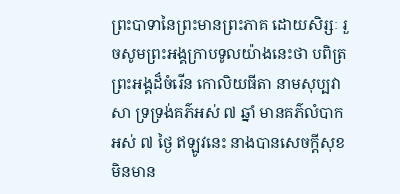ព្រះបាទានៃព្រះមានព្រះភាគ ដោយសិរ្សៈ រួចសូមព្រះអង្គក្រាបទូលយ៉ាងនេះថា បពិត្រព្រះអង្គដ៏ចំរើន កោលិយធីតា នាមសុប្បវាសា ទ្រទ្រង់គភ៌អស់ ៧ ឆ្នាំ មានគភ៌លំបាកអស់ ៧ ថ្ងៃ ឥឡូវនេះ នាងបានសេចក្តីសុខ មិនមាន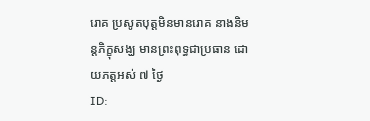រោគ ប្រសូតបុត្តមិនមានរោគ នាងនិមន្តភិក្ខុសង្ឃ មានព្រះពុទ្ធជាប្រធាន ដោយភត្តអស់ ៧ ថ្ងៃ
ID: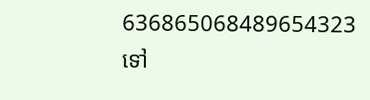636865068489654323
ទៅ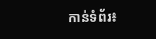កាន់ទំព័រ៖